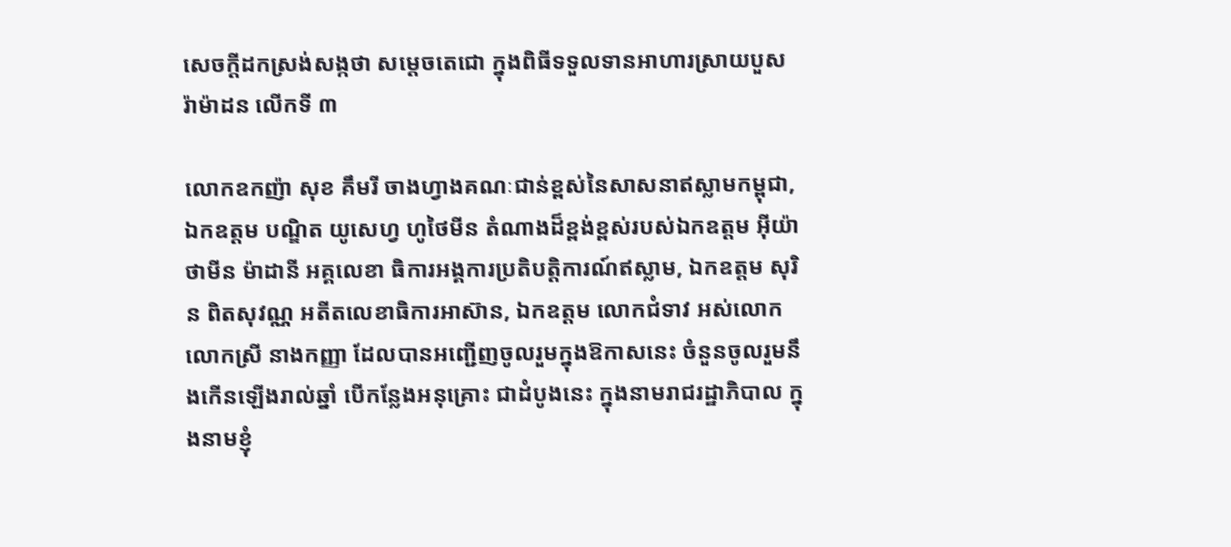សេចក្តីដកស្រង់សង្កថា សម្តេចតេជោ ក្នុងពិធីទទួលទានអាហារស្រាយបួស រ៉ាម៉ាដន លើកទី ៣

លោកឧកញ៉ា សុខ គឹមរី ចាងហ្វាងគណៈជាន់ខ្ពស់នៃសាសនាឥស្លាមកម្ពុជា, ឯកឧត្តម បណ្ឌិត យូសេហ្វ ហូថៃមីន តំណាងដ៏ខ្ពង់ខ្ពស់របស់ឯកឧត្តម អ៊ីយ៉ា ថាមីន ម៉ាដានី អគ្គលេខា ធិការអង្គការប្រតិបត្តិការណ៍ឥស្លាម, ឯកឧត្តម សុរិន ពិតសុវណ្ណ អតីតលេខាធិការអាស៊ាន, ឯកឧត្តម លោកជំទាវ អស់លោក លោកស្រី នាងកញ្ញា ដែលបានអញ្ជើញចូលរួមក្នុងឱកាសនេះ ចំនួនចូលរួមនឹងកើនឡើងរាល់ឆ្នាំ បើកន្លែងអនុគ្រោះ ជាដំបូងនេះ ក្នុងនាមរាជរដ្ឋាភិបាល ក្នុងនាមខ្ញុំ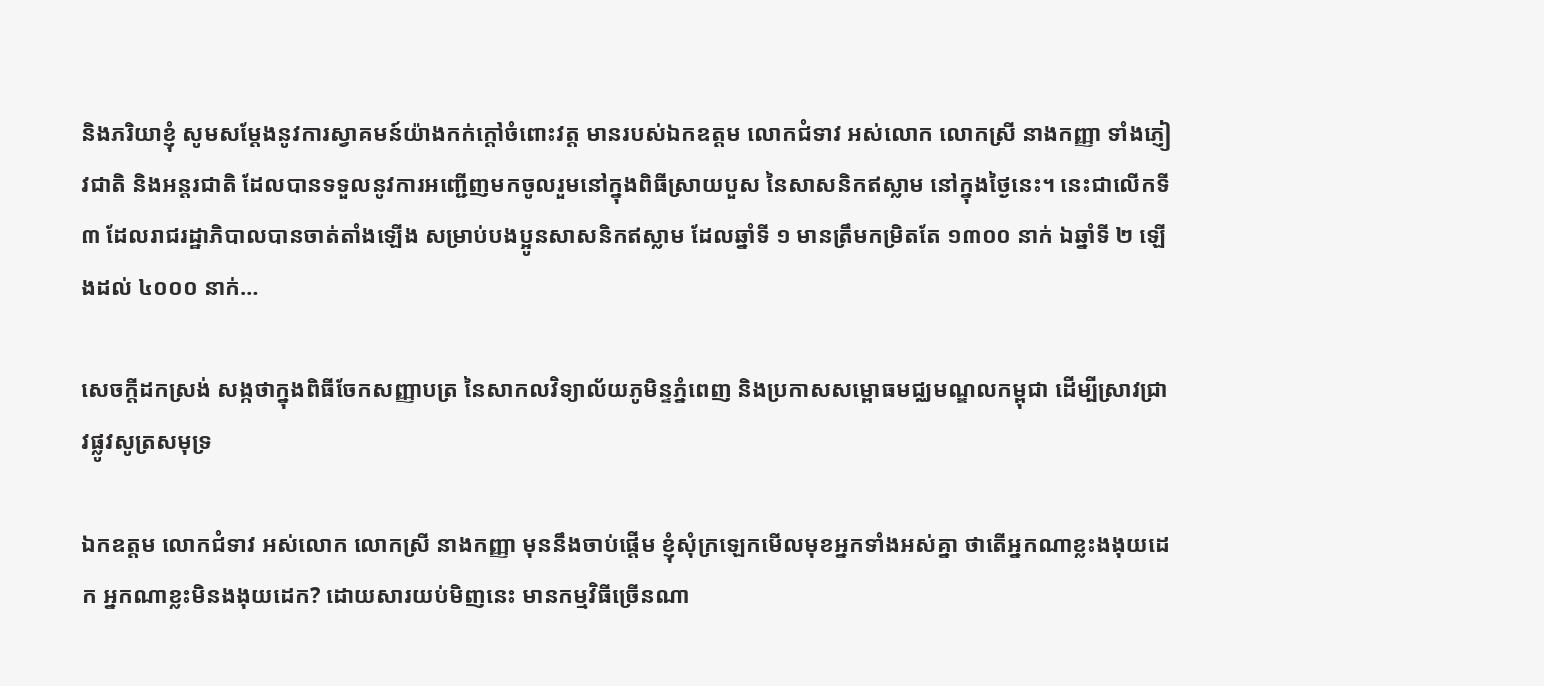និងភរិយាខ្ញុំ សូមសម្តែងនូវការស្វាគមន៍យ៉ាងកក់ក្តៅចំពោះវត្ត មានរបស់ឯកឧត្តម លោកជំទាវ អស់លោក លោកស្រី នាងកញ្ញា ទាំងភ្ញៀវជាតិ និងអន្តរជាតិ ដែលបានទទួលនូវការអញ្ជើញមកចូលរួមនៅក្នុងពិធីស្រាយបួស នៃសាសនិកឥស្លាម នៅក្នុងថ្ងៃនេះ។ នេះជាលើកទី ៣ ដែលរាជរដ្ឋាភិបាលបានចាត់តាំងឡើង សម្រាប់បងប្អូនសាសនិកឥស្លាម ដែលឆ្នាំទី ១ មានត្រឹមកម្រិតតែ ១៣០០ នាក់ ឯឆ្នាំទី ២ ឡើងដល់ ៤០០០ នាក់…

សេចក្តីដកស្រង់ សង្កថាក្នុងពិធីចែកសញ្ញាបត្រ នៃសាកលវិទ្យាល័យភូមិន្ទភ្នំពេញ និងប្រកាសសម្ពោធមជ្ឈមណ្ឌលកម្ពុជា ដើម្បីស្រាវជ្រាវផ្លូវសូត្រសមុទ្រ

ឯកឧត្តម លោកជំទាវ អស់លោក លោកស្រី នាងកញ្ញា មុននឹងចាប់ផ្តើម ខ្ញុំសុំក្រឡេកមើលមុខអ្នកទាំងអស់គ្នា ថាតើអ្នកណាខ្លះងងុយដេក អ្នកណាខ្លះមិនងងុយដេក? ដោយសារយប់មិញនេះ មានកម្មវិធីច្រើនណា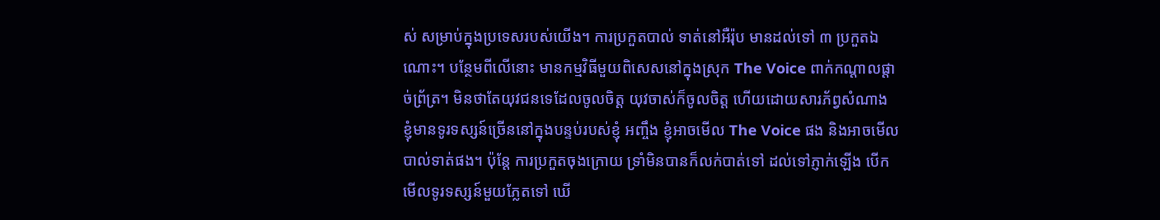ស់ សម្រាប់ក្នុងប្រទេសរបស់យើង។ ការប្រកួតបាល់ ទាត់នៅអឺរ៉ុប មានដល់ទៅ ៣ ប្រកួតឯណោះ។ បន្ថែមពីលើនោះ មានកម្មវិធីមួយពិសេសនៅក្នុងស្រុក The Voice ពាក់កណ្តាលផ្តាច់ព្រ័ត្រ។ មិនថាតែយុវជនទេដែលចូលចិត្ត យុវចាស់ក៏ចូលចិត្ត ហើយដោយសារភ័ព្វសំណាង ខ្ញុំមានទូរទស្សន៍ច្រើននៅក្នុងបន្ទប់របស់ខ្ញុំ អញ្ចឹង ខ្ញុំអាចមើល The Voice ផង និងអាចមើលបាល់ទាត់ផង។ ប៉ុន្តែ ការប្រកួតចុងក្រោយ ទ្រាំមិនបានក៏លក់បាត់ទៅ ដល់ទៅភ្ញាក់ឡើង បើកមើលទូរទស្សន៍មួយភ្លែតទៅ ឃើ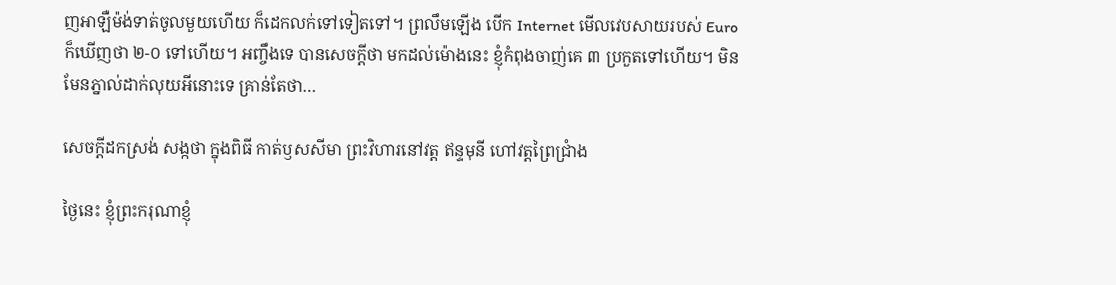ញអាឡឺម៉ង់ទាត់ចូលមួយហើយ ក៏ដេកលក់ទៅទៀតទៅ។ ព្រលឹមឡើង បើក Internet មើលវេបសាយរបស់ Euro ក៏ឃើញថា ២-០ ទៅហើយ។ អញ្ចឹងទេ បានសេចក្តីថា មកដល់ម៉ោងនេះ ខ្ញុំកំពុងចាញ់គេ ៣ ប្រកួតទៅហើយ។ មិនមែនភ្នាល់ដាក់លុយអីនោះទេ គ្រាន់តែថា…

សេចក្តីដកស្រង់ សង្កថា ក្នុងពិធី កាត់ឫសសីមា ព្រះវិហារនៅវត្ត ឥន្ទមុនី ហៅវត្តព្រៃជ្រាំង

ថ្ងៃនេះ ខ្ញុំព្រះករុណាខ្ញុំ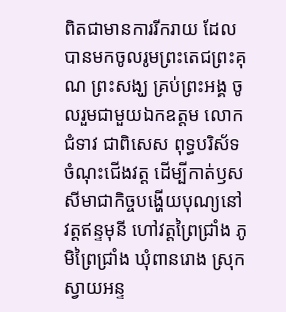ពិតជាមានការរីករាយ ដែលបានមកចូលរូមព្រះតេជព្រះគុណ ព្រះសង្ឃ គ្រប់ព្រះអង្គ ចូលរួមជាមួយឯកឧត្តម លោកជំទាវ ជាពិសេស ពុទ្ធបរិស័ទចំណុះជើងវត្ត ដើម្បីកាត់ឫសសីមាជាកិច្ចបង្ហើយបុណ្យនៅវត្តឥន្ទមុនី ហៅវត្តព្រៃជ្រាំង ភូមិព្រៃជ្រាំង ឃុំពានរោង ស្រុកស្វាយអន្ទ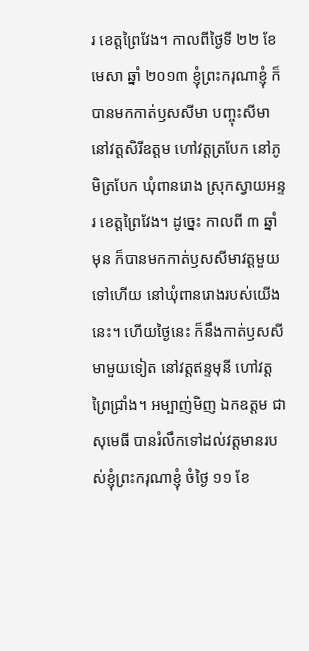រ ខេត្តព្រៃវែង។ កាលពីថ្ងៃទី ២២ ខែ មេសា ឆ្នាំ ២០១៣ ខ្ញុំព្រះករុណាខ្ញុំ ក៏បានមកកាត់ឫសសីមា បញ្ចុះសីមានៅវត្តសិរីឧត្តម ហៅវត្តត្របែក នៅភូមិត្របែក ឃុំពានរោង ស្រុកស្វាយអន្ទរ ខេត្តព្រៃវែង។ ដូច្នេះ កាលពី ៣ ឆ្នាំមុន ក៏បានមកកាត់ឫសសីមាវត្តមួយទៅហើយ នៅឃុំពានរោងរបស់យើងនេះ។ ហើយថ្ងៃនេះ ក៏នឹងកាត់ឫសសីមាមួយទៀត នៅវត្តឥន្ទមុនី ហៅវត្តព្រៃជ្រាំង។ អម្បាញ់មិញ ឯកឧត្តម ជា សុមេធី បានរំលឹកទៅដល់វត្តមានរបស់ខ្ញុំព្រះករុណាខ្ញុំ ចំថ្ងៃ ១១ ខែ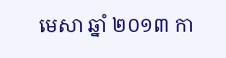មេសា ឆ្នាំ ២០១៣ កា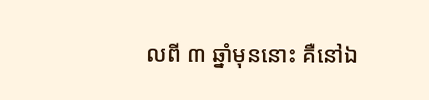លពី ៣ ឆ្នាំមុននោះ គឺនៅឯ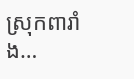ស្រុកពារាំង…